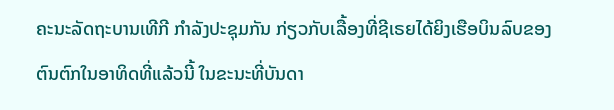ຄະນະລັດຖະບານເທີກີ ກໍາລັງປະຊຸມກັນ ກ່ຽວກັບເລື້ອງທີ່ຊີເຣຍໄດ້ຍິງເຮືອບິນລົບຂອງ
ຕົນຕົກໃນອາທິດທີ່ແລ້ວນີ້ ໃນຂະນະທີ່ບັນດາ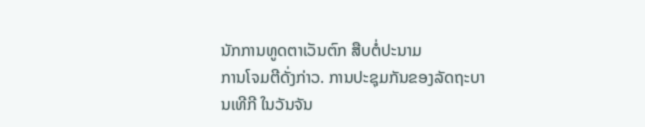ນັກການທູດຕາເວັນຕົກ ສືບຕໍ່ປະນາມ
ການໂຈມຕີດັ່ງກ່າວ. ການປະຊຸມກັນຂອງລັດຖະບານເທີກີ ໃນວັນຈັນ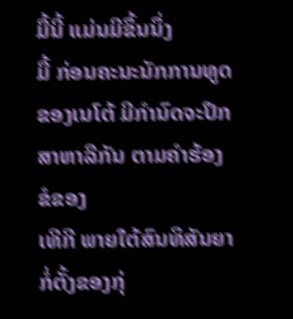ມື້ນີ້ ແມ່ນມີຂຶ້ນນຶ່ງ
ມື້ ກ່ອນຄະນະນັກການທູດຂອງເນໂຕ້ ມີກໍານົດຈະປຶກສາຫາລືກັນ ຕາມຄໍາຮ້ອງຂໍຂອງ
ເທີກີ ພາຍໃຕ້ສົນທິສັນຍາກໍ່ຕັ້ງຂອງກຸ່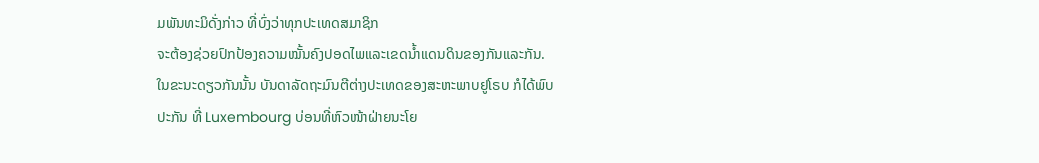ມພັນທະມິດັ່ງກ່າວ ທີ່ບົ່ງວ່າທຸກປະເທດສມາຊິກ
ຈະຕ້ອງຊ່ວຍປົກປ້ອງຄວາມໝັ້ນຄົງປອດໄພແລະເຂດນໍ້າແດນດິນຂອງກັນແລະກັນ.
ໃນຂະນະດຽວກັນນັ້ນ ບັນດາລັດຖະມົນຕີຕ່າງປະເທດຂອງສະຫະພາບຢູໂຣບ ກໍໄດ້ພົບ
ປະກັນ ທີ່ Luxembourg ບ່ອນທີ່ຫົວໜ້າຝ່າຍນະໂຍ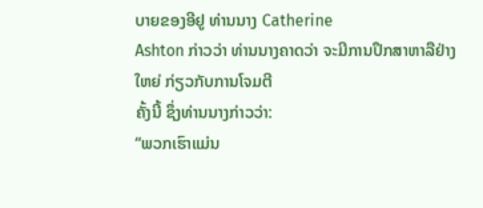ບາຍຂອງອີຢູ ທ່ານນາງ Catherine
Ashton ກ່າວວ່າ ທ່ານນາງຄາດວ່າ ຈະມີການປຶກສາຫາລືຢ່າງໃຫຍ່ ກ່ຽວກັບການໂຈມຕີ
ຄັ້ງນີ້ ຊຶ່ງທ່ານນາງກ່າວວ່າ:
“ພວກເຮົາແມ່ນ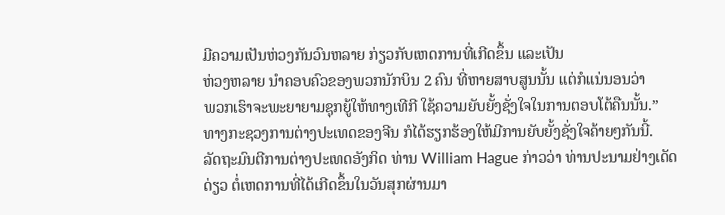ມີຄວາມເປັນຫ່ວງກັນວົນຫລາຍ ກ່ຽວກັບເຫດການທີ່ເກີດຂຶ້ນ ແລະເປັນ
ຫ່ວງຫລາຍ ນໍາຄອບຄົວຂອງພວກນັກບິນ 2 ຄົນ ທີ່ຫາຍສາບສູນນັ້ນ ແຕ່ກໍແນ່ນອນວ່າ
ພວກເຮົາຈະພະຍາຍາມຊຸກຍູ້ໃຫ້ທາງເທີກີ ໃຊ້ຄວາມຍັບຍັ້ງຊັ່ງໃຈໃນການຕອບໂຕ້ຄືນນັ້ນ.”
ທາງກະຊວງການຕ່າງປະເທດຂອງຈີນ ກໍໄດ້ຮຽກຮ້ອງໃຫ້ມີການຍັບຍັ້ງຊັ່ງໃຈຄ້າຍໆກັນນີ້.
ລັດຖະມົນຕີການຕ່າງປະເທດອັງກິດ ທ່ານ William Hague ກ່າວວ່າ ທ່ານປະນາມຢ່າງເດັດ
ດ່ຽວ ຕໍ່ເຫດການທີ່ໄດ້ເກີດຂຶ້ນໃນວັນສຸກຜ່ານມາ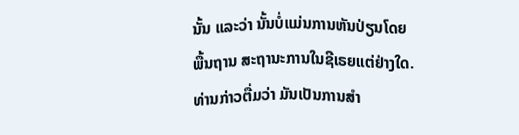ນັ້ນ ແລະວ່າ ນັ້ນບໍ່ແມ່ນການຫັນປ່ຽນໂດຍ
ພື້ນຖານ ສະຖານະການໃນຊີເຣຍແຕ່ຢ່າງໃດ. ທ່ານກ່າວຕື່ມວ່າ ມັນເປັນການສໍາ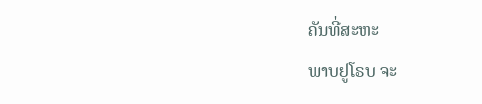ຄັນທີ່ສະຫະ
ພາບຢູໂຣບ ຈະ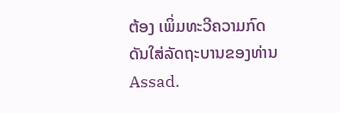ຕ້ອງ ເພິ່ມທະວີຄວາມກົດດັນໃສ່ລັດຖະບານຂອງທ່ານ Assad.